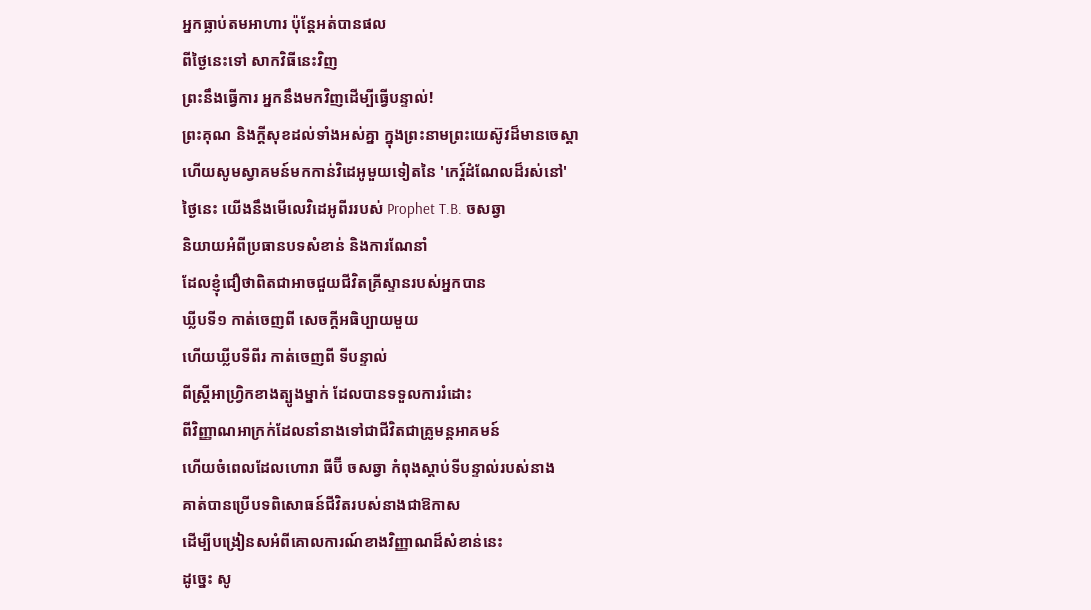អ្នកធ្លាប់តមអាហារ ប៉ុន្តែអត់បានផល
ពីថ្ងៃនេះទៅ សាកវិធីនេះវិញ
ព្រះនឹងធ្វើការ អ្នកនឹងមកវិញដើម្បីធ្វើបន្ទាល់!
ព្រះគុណ និងក្តីសុខដល់ទាំងអស់គ្នា ក្នុងព្រះនាមព្រះយេស៊ូវដ៏មានចេស្តា
ហើយសូមស្វាគមន៍មកកាន់វិដេអូមួយទៀតនៃ 'កេរ្ត៍ដំណែលដ៏រស់នៅ'
ថ្ងៃនេះ យើងនឹងមើលេវិដេអូពីររបស់ Prophet T.B. ចសឆ្វា
និយាយអំពីប្រធានបទសំខាន់ និងការណែនាំ
ដែលខ្ញុំជឿថាពិតជាអាចជួយជីវិតគ្រីស្ទានរបស់អ្នកបាន
ឃ្លីបទី១ កាត់ចេញពី សេចក្តីអធិប្បាយមួយ
ហើយឃ្លីបទីពីរ កាត់ចេញពី ទីបន្ទាល់
ពីស្ត្រីអាហ្វ្រិកខាងត្បូងម្នាក់ ដែលបានទទួលការរំដោះ
ពីវិញ្ញាណអាក្រក់ដែលនាំនាងទៅជាជីវិតជាគ្រូមន្តអាគមន៍
ហើយចំពេលដែលហោរា ធីប៊ី ចសឆ្វា កំពុងស្តាប់ទីបន្ទាល់របស់នាង
គាត់បានប្រើបទពិសោធន៍ជីវិតរបស់នាងជាឱកាស
ដើម្បីបង្រៀនសអំពីគោលការណ៍ខាងវិញ្ញាណដ៏សំខាន់នេះ
ដូច្នេះ សូ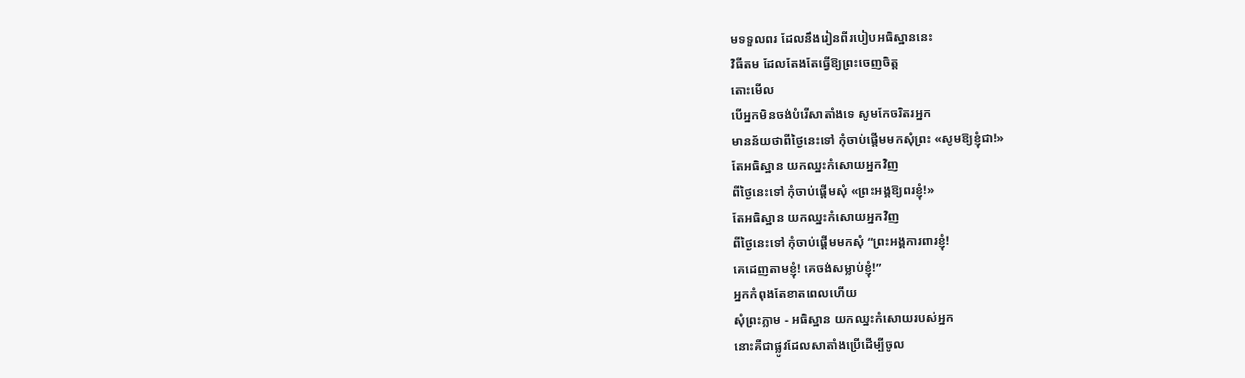មទទួលពរ ដែលនឹងរៀនពីរបៀបអធិស្ឋាននេះ
វិធីតម ដែលតែងតែធ្វើឱ្យព្រះចេញចិត្ត
តោះមើល
បើអ្នកមិនចង់បំរើសាតាំងទេ សូមកែចរិតរអ្នក
មានន័យថាពីថ្ងៃនេះទៅ កុំចាប់ផ្ដើមមកសុំព្រះ «សូមឱ្យខ្ញុំជា!»
តែអធិស្ឋាន យកឈ្នះកំសោយអ្នកវិញ
ពីថ្ងៃនេះទៅ កុំចាប់ផ្ដើមសុំ «ព្រះអង្គឱ្យពរខ្ញុំ!»
តែអធិស្ឋាន យកឈ្នះកំសោយអ្នកវិញ
ពីថ្ងៃនេះទៅ កុំចាប់ផ្ដើមមកសុំ “ព្រះអង្គការពារខ្ញុំ!
គេដេញតាមខ្ញុំ! គេចង់សម្លាប់ខ្ញុំ!”
អ្នកកំពុងតែខាតពេលហើយ
សុំព្រះភ្លាម - អធិស្ឋាន យកឈ្នះកំសោយរបស់អ្នក
នោះគឺជាផ្លូវដែលសាតាំងប្រើដើម្បីចូល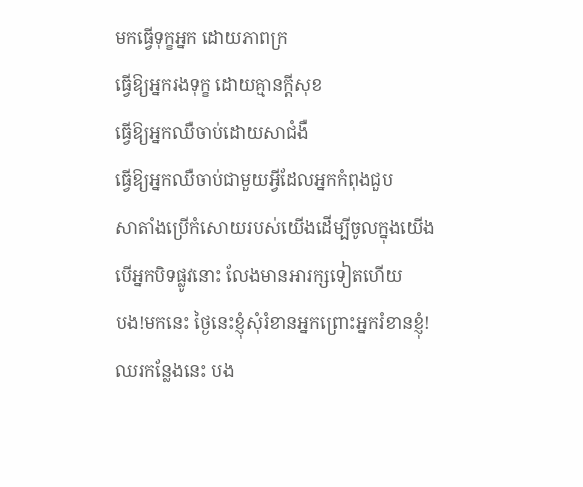មកធ្វើទុក្ខអ្នក ដោយភាពក្រ
ធ្វើឱ្យអ្នករងទុក្ខ ដោយគ្មានក្ដីសុខ
ធ្វើឱ្យអ្នកឈឺចាប់ដោយសាជំងឺ
ធ្វើឱ្យអ្នកឈឺចាប់ជាមួយអ្វីដែលអ្នកកំពុងជួប
សាតាំងប្រើកំសោយរបស់យើងដើម្បីចូលក្នុងយើង
បើអ្នកបិទផ្លូវនោះ លែងមានអារក្សទៀតហើយ
បង!មកនេះ ថ្ងៃនេះខ្ញុំសុំរំខានអ្នកព្រោះអ្នករំខានខ្ញុំ!
ឈរកន្លែងនេះ បង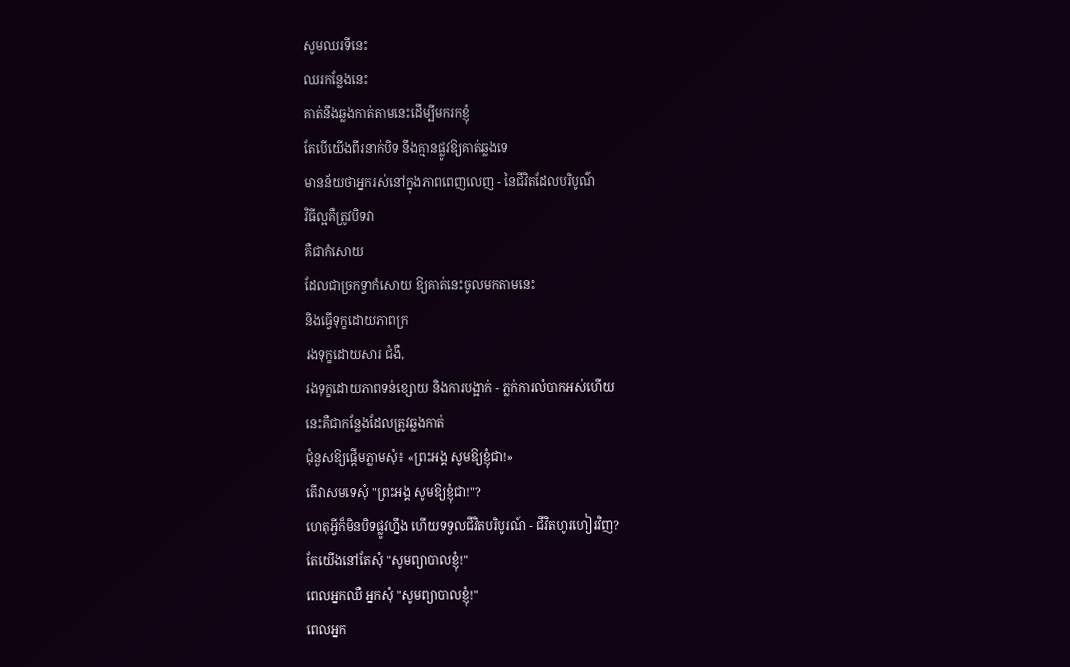សូមឈរទីនេះ
ឈរកន្លែងនេះ
គាត់នឹងឆ្លងកាត់តាមនេះដើម្បីមករកខ្ញុំ
តែបើយើងពីរនាក់បិទ នឹងគ្មានផ្លូវឱ្យគាត់ឆ្លងទេ
មានន័យថាអ្នករស់នៅក្នុងភាពពេញលេញ - នៃជីវិតដែលបរិបូណ៌
វិធីល្អគឺត្រូវបិទវា
គឺជាកំសោយ
ដែលជាច្រកទ្វាកំសោយ ឱ្យគាត់នេះចូលមកតាមនេះ
និងធ្វើទុក្ខដោយភាពក្រ
រងទុក្ខដោយសារ ជំងឺ,
រងទុក្ខដោយភាពទន់ខ្សោយ និងការបង្អាក់ - ភ្លក់ការលំបាកអស់ហើយ
នេះគឺជាកន្លែងដែលត្រូវឆ្លងកាត់
ជុំនួសឱ្យផ្តើមភ្លាមសុំ៖ «ព្រះអង្គ សូមឱ្យខ្ញុំជា!»
តើវាសមទេសុំ "ព្រះអង្គ សូមឱ្យខ្ញុំជា!"?
ហេតុអ្វីក៏មិនបិទផ្លូវហ្នឹង ហើយទទួលជីវិតបរិបូរណ៍ - ជីវិតហូរហៀរវិញ?
តែយើងនៅតែសុំ "សូមព្យាបាលខ្ញុំ!"
ពេលអ្នកឈឺ អ្នកសុំ "សូមព្យាបាលខ្ញុំ!"
ពេលអ្នក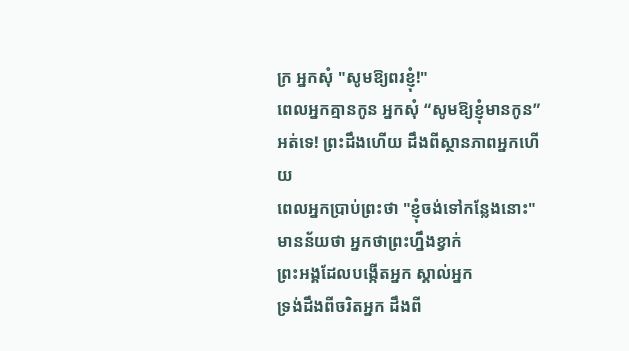ក្រ អ្នកសុំ "សូមឱ្យពរខ្ញុំ!"
ពេលអ្នកគ្មានកូន អ្នកសុំ “សូមឱ្យខ្ញុំមានកូន”
អត់ទេ! ព្រះដឹងហើយ ដឹងពីស្ថានភាពអ្នកហើយ
ពេលអ្នកប្រាប់ព្រះថា "ខ្ញុំចង់ទៅកន្លែងនោះ"
មានន័យថា អ្នកថាព្រះហ្នឹងខ្វាក់
ព្រះអង្គដែលបង្កើតអ្នក ស្គាល់អ្នក
ទ្រង់ដឹងពីចរិតអ្នក ដឹងពី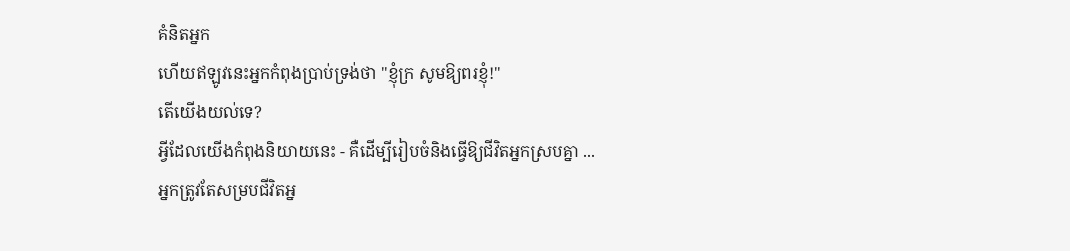គំនិតអ្នក
ហើយឥឡូវនេះអ្នកកំពុងប្រាប់ទ្រង់ថា "ខ្ញុំក្រ សូមឱ្យពរខ្ញុំ!"
តើយើងយល់ទេ?
អ្វីដែលយើងកំពុងនិយាយនេះ - គឺដើម្បីរៀបចំនិងធ្វើឱ្យជីវិតអ្នកស្របគ្នា ...
អ្នកត្រូវតែសម្របជីវិតអ្ន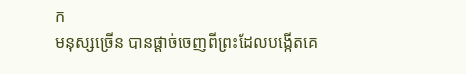ក
មនុស្សច្រើន បានផ្តាច់ចេញពីព្រះដែលបង្កើតគេ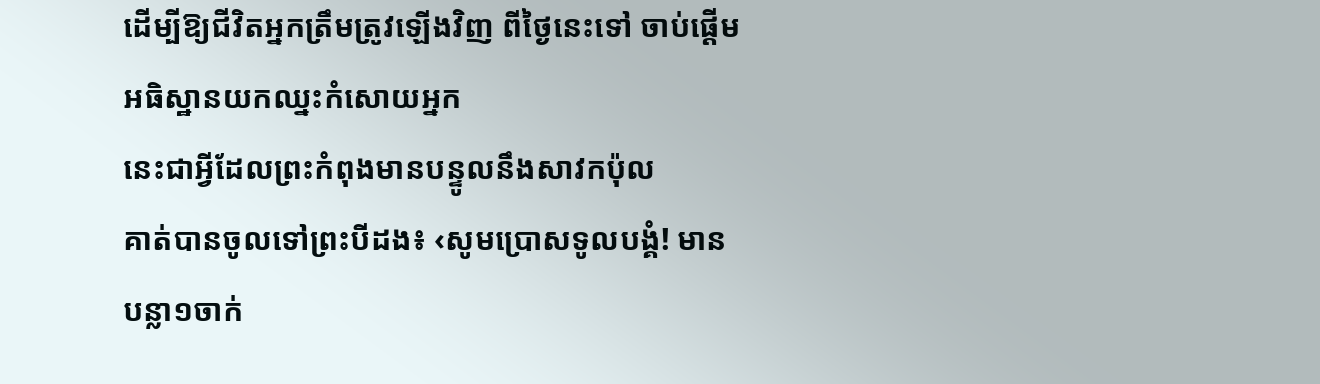ដើម្បីឱ្យជីវិតអ្នកត្រឹមត្រូវឡើងវិញ ពីថ្ងៃនេះទៅ ចាប់ផ្ដើមអធិស្ឋានយកឈ្នះកំសោយអ្នក
នេះជាអ្វីដែលព្រះកំពុងមានបន្ទូលនឹងសាវកប៉ុល
គាត់បានចូលទៅព្រះបីដង៖ ‹សូមប្រោសទូលបង្គំ! មានបន្លា១ចាក់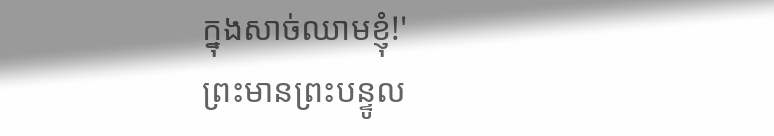ក្នុងសាច់ឈាមខ្ញុំ!'
ព្រះមានព្រះបន្ទូល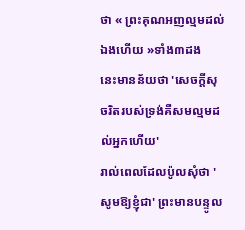ថា « ព្រះគុណអញល្មមដល់ឯងហើយ »ទាំង៣ដង
នេះមានន័យថា 'សេចក្តីសុចរិតរបស់ទ្រង់គឺសមល្មមដល់អ្នកហើយ'
រាល់ពេលដែលប៉ូលសុំថា 'សូមឱ្យខ្ញុំជា' ព្រះមានបន្ទូល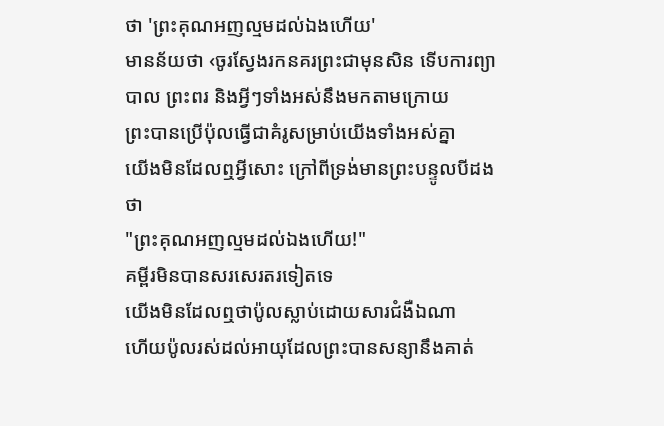ថា 'ព្រះគុណអញល្មមដល់ឯងហើយ'
មានន័យថា ‹ចូរស្វែងរកនគរព្រះជាមុនសិន ទើបការព្យាបាល ព្រះពរ និងអ្វីៗទាំងអស់នឹងមកតាមក្រោយ
ព្រះបានប្រើប៉ុលធ្វើជាគំរូសម្រាប់យើងទាំងអស់គ្នា
យើងមិនដែលឮអ្វីសោះ ក្រៅពីទ្រង់មានព្រះបន្ទូលបីដងថា
"ព្រះគុណអញល្មមដល់ឯងហើយ!"
គម្ពីរមិនបានសរសេរតរទៀតទេ
យើងមិនដែលឮថាប៉ូលស្លាប់ដោយសារជំងឺឯណា
ហើយប៉ូលរស់ដល់អាយុដែលព្រះបានសន្យានឹងគាត់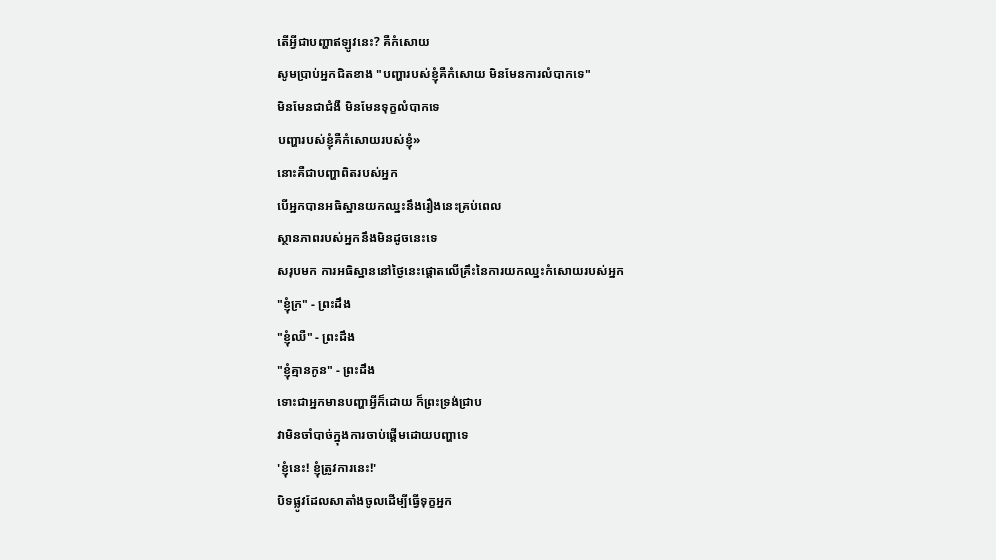តើអ្វីជាបញ្ហាឥឡូវនេះ? គឺកំសោយ
សូមប្រាប់អ្នកជិតខាង "បញ្ហារបស់ខ្ញុំគឺកំសោយ មិនមែនការលំបាកទេ"
មិនមែនជាជំងឺ មិនមែនទុក្ខលំបាកទេ
បញ្ហារបស់ខ្ញុំគឺកំសោយរបស់ខ្ញុំ»
នោះគឺជាបញ្ហាពិតរបស់អ្នក
បើអ្នកបានអធិស្ឋានយកឈ្នះនឹងរឿងនេះគ្រប់ពេល
ស្ថានភាពរបស់អ្នកនឹងមិនដូចនេះទេ
សរុបមក ការអធិស្ឋាននៅថ្ងៃនេះផ្តោតលើគ្រឹះនៃការយកឈ្នះកំសោយរបស់អ្នក
"ខ្ញុំក្រ" - ព្រះដឹង
"ខ្ញុំឈឺ" - ព្រះដឹង
"ខ្ញុំគ្មានកូន" - ព្រះដឹង
ទោះជាអ្នកមានបញ្ហាអ្វីក៏ដោយ ក៏ព្រះទ្រង់ជ្រាប
វាមិនចាំបាច់ក្នុងការចាប់ផ្តើមដោយបញ្ហាទេ
'ខ្ញុំនេះ! ខ្ញុំត្រូវការនេះ!'
បិទផ្លូវដែលសាតាំងចូលដើម្បីធ្វើទុក្ខអ្នក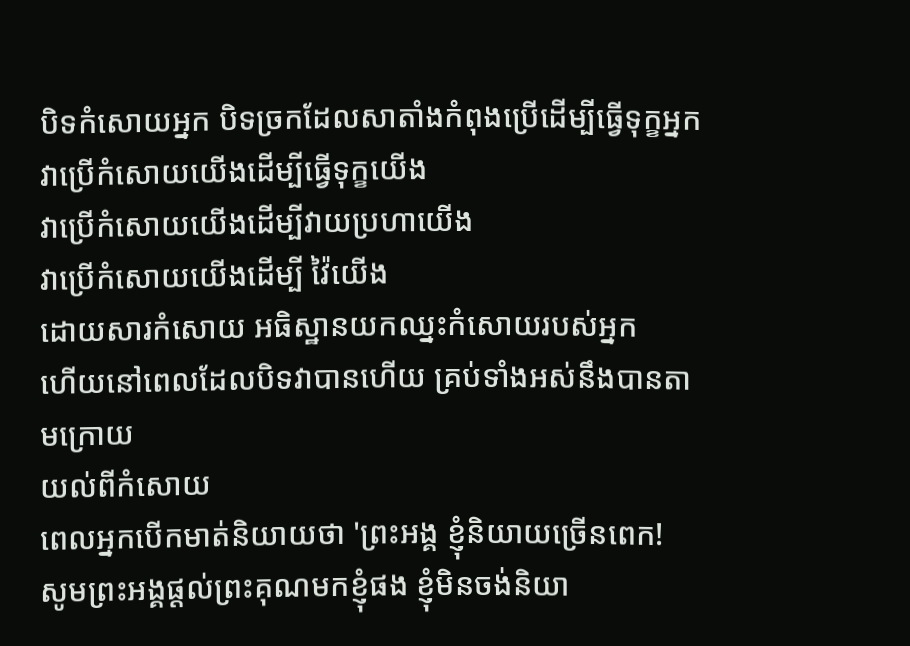បិទកំសោយអ្នក បិទច្រកដែលសាតាំងកំពុងប្រើដើម្បីធ្វើទុក្ខអ្នក
វាប្រើកំសោយយើងដើម្បីធ្វើទុក្ខយើង
វាប្រើកំសោយយើងដើម្បីវាយប្រហាយើង
វាប្រើកំសោយយើងដើម្បី វ៉ៃយើង
ដោយសារកំសោយ អធិស្ឋានយកឈ្នះកំសោយរបស់អ្នក
ហើយនៅពេលដែលបិទវាបានហើយ គ្រប់ទាំងអស់នឹងបានតាមក្រោយ
យល់ពីកំសោយ
ពេលអ្នកបើកមាត់និយាយថា 'ព្រះអង្គ ខ្ញុំនិយាយច្រើនពេក!
សូមព្រះអង្គផ្ដល់ព្រះគុណមកខ្ញុំផង ខ្ញុំមិនចង់និយា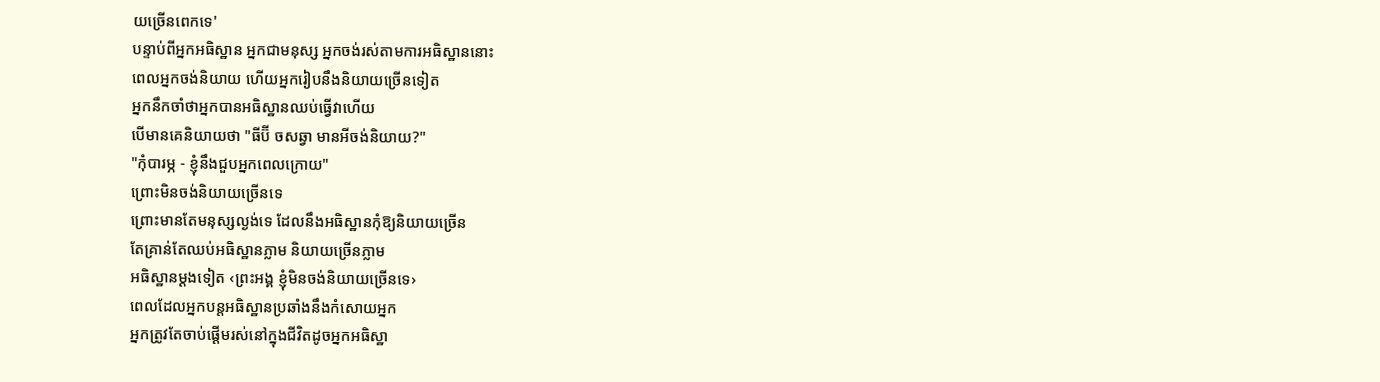យច្រើនពេកទេ'
បន្ទាប់ពីអ្នកអធិស្ឋាន អ្នកជាមនុស្ស អ្នកចង់រស់តាមការអធិស្ឋាននោះ
ពេលអ្នកចង់និយាយ ហើយអ្នករៀបនឹងនិយាយច្រើនទៀត
អ្នកនឹកចាំថាអ្នកបានអធិស្ឋានឈប់ធ្វើវាហើយ
បើមានគេនិយាយថា "ធីប៊ី ចសឆ្វា មានអីចង់និយាយ?"
"កុំបារម្ភ - ខ្ញុំនឹងជួបអ្នកពេលក្រោយ"
ព្រោះមិនចង់និយាយច្រើនទេ
ព្រោះមានតែមនុស្សល្ងង់ទេ ដែលនឹងអធិស្ឋានកុំឱ្យនិយាយច្រើន
តែគ្រាន់តែឈប់អធិស្ឋានភ្លាម និយាយច្រើនភ្លាម
អធិស្ឋានម្ដងទៀត ‹ព្រះអង្គ ខ្ញុំមិនចង់និយាយច្រើនទេ›
ពេលដែលអ្នកបន្តអធិស្ឋានប្រឆាំងនឹងកំសោយអ្នក
អ្នកត្រូវតែចាប់ផ្តើមរស់នៅក្នុងជីវិតដូចអ្នកអធិស្ឋា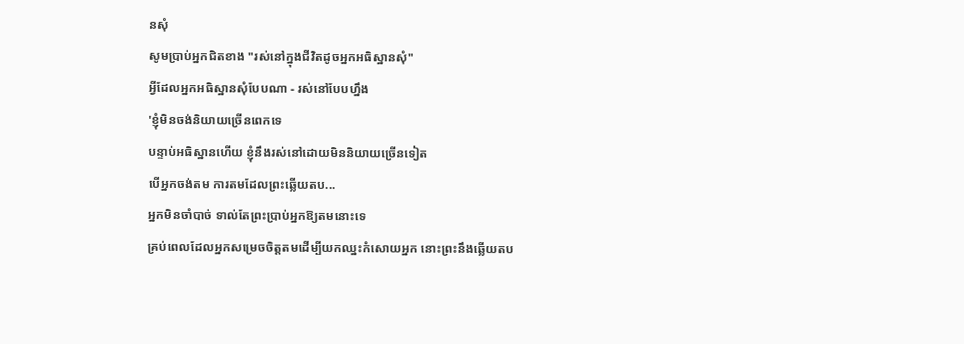នសុំ
សូមប្រាប់អ្នកជិតខាង "រស់នៅក្នុងជីវិតដូចអ្នកអធិស្ឋានសុំ"
អ្វីដែលអ្នកអធិស្ឋានសុំបែបណា - រស់នៅបែបហ្នឹង
'ខ្ញុំមិនចង់និយាយច្រើនពេកទេ
បន្ទាប់អធិស្ឋានហើយ ខ្ញុំនឹងរស់នៅដោយមិននិយាយច្រើនទៀត
បើអ្នកចង់តម ការតមដែលព្រះឆ្លើយតប...
អ្នកមិនចាំបាច់ ទាល់តែព្រះប្រាប់អ្នកឱ្យតមនោះទេ
គ្រប់ពេលដែលអ្នកសម្រេចចិត្តតមដើម្បីយកឈ្នះកំសោយអ្នក នោះព្រះនឹងឆ្លើយតប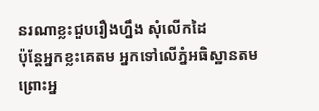នរណាខ្លះជួបរឿងហ្នឹង សុំលើកដៃ
ប៉ុន្តែអ្នកខ្លះគេតម អ្នកទៅលើភ្នំអធិស្ឋានតម ព្រោះអ្ន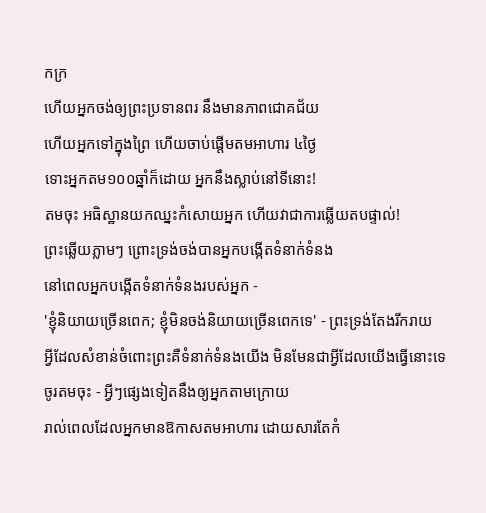កក្រ
ហើយអ្នកចង់ឲ្យព្រះប្រទានពរ នឹងមានភាពជោគជ័យ
ហើយអ្នកទៅក្នុងព្រៃ ហើយចាប់ផ្តើមតមអាហារ ៤ថ្ងៃ
ទោះអ្នកតម១០០ឆ្នាំក៏ដោយ អ្នកនឹងស្លាប់នៅទីនោះ!
តមចុះ អធិស្ឋានយកឈ្នះកំសោយអ្នក ហើយវាជាការឆ្លើយតបផ្ទាល់!
ព្រះឆ្លើយភ្លាមៗ ព្រោះទ្រង់ចង់បានអ្នកបង្កើតទំនាក់ទំនង
នៅពេលអ្នកបង្កើតទំនាក់ទំនងរបស់អ្នក -
'ខ្ញុំនិយាយច្រើនពេក; ខ្ញុំមិនចង់និយាយច្រើនពេកទេ' - ព្រះទ្រង់តែងរីករាយ
អ្វីដែលសំខាន់ចំពោះព្រះគឺទំនាក់ទំនងយើង មិនមែនជាអ្វីដែលយើងធ្វើនោះទេ
ចូរតមចុះ - អ្វីៗផ្សេងទៀតនឹងឲ្យអ្នកតាមក្រោយ
រាល់ពេលដែលអ្នកមានឱកាសតមអាហារ ដោយសារតែកំ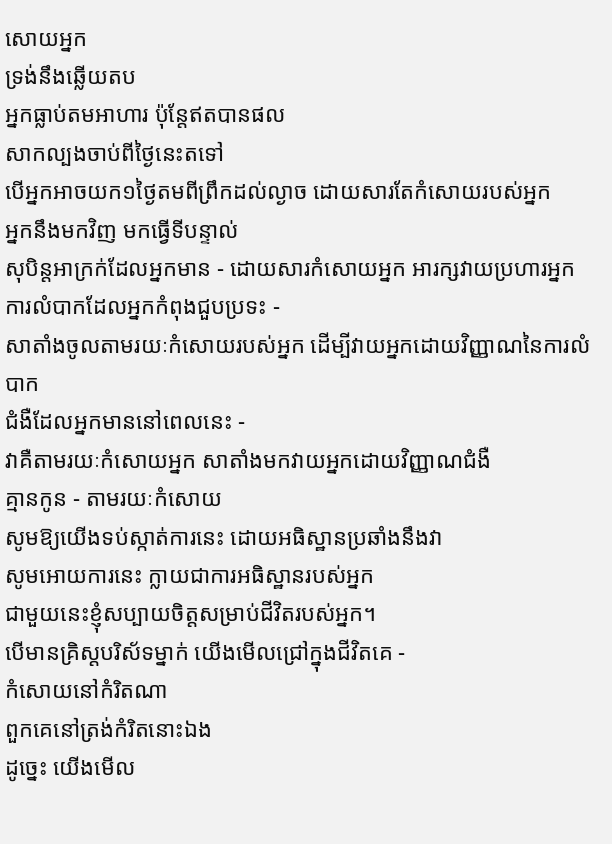សោយអ្នក
ទ្រង់នឹងឆ្លើយតប
អ្នកធ្លាប់តមអាហារ ប៉ុន្តែឥតបានផល
សាកល្បងចាប់ពីថ្ងៃនេះតទៅ
បើអ្នកអាចយក១ថ្ងៃតមពីព្រឹកដល់ល្ងាច ដោយសារតែកំសោយរបស់អ្នក
អ្នកនឹងមកវិញ មកធ្វើទីបន្ទាល់
សុបិន្តអាក្រក់ដែលអ្នកមាន - ដោយសារកំសោយអ្នក អារក្សវាយប្រហារអ្នក
ការលំបាកដែលអ្នកកំពុងជួបប្រទះ -
សាតាំងចូលតាមរយៈកំសោយរបស់អ្នក ដើម្បីវាយអ្នកដោយវិញ្ញាណនៃការលំបាក
ជំងឺដែលអ្នកមាននៅពេលនេះ -
វាគឺតាមរយៈកំសោយអ្នក សាតាំងមកវាយអ្នកដោយវិញ្ញាណជំងឺ
គ្មានកូន - តាមរយៈកំសោយ
សូមឱ្យយើងទប់ស្កាត់ការនេះ ដោយអធិស្ឋានប្រឆាំងនឹងវា
សូមអោយការនេះ ក្លាយជាការអធិស្ឋានរបស់អ្នក
ជាមួយនេះខ្ញុំសប្បាយចិត្តសម្រាប់ជីវិតរបស់អ្នក។
បើមានគ្រិស្តបរិស័ទម្នាក់ យើងមើលជ្រៅក្នុងជីវិតគេ -
កំសោយនៅកំរិតណា
ពួកគេនៅត្រង់កំរិតនោះឯង
ដូច្នេះ យើងមើល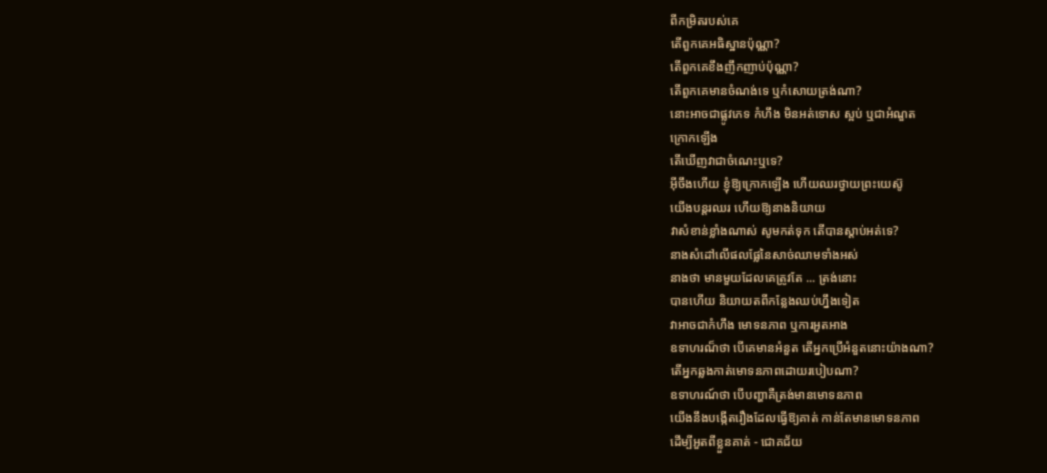ពីកម្រិតរបស់គេ
តើពួកគេអធិស្ឋានប៉ុណ្ណា?
តើពួកគេខឹងញឹកញាប់ប៉ុណ្ណា?
តើពួកគេមានចំណង់ទេ ឬកំសោយត្រង់ណា?
នោះអាចជាផ្លូវភេទ កំហឹង មិនអត់ទោស ស្អប់ ឬជាអំណួត
ក្រោកឡើង
តើឃើញវាជាចំណេះឬទេ?
អ៊ីចឹងហើយ ខ្ញុំឱ្យក្រោកឡើង ហើយឈរថ្វាយព្រះយេស៊ូ
យើងបន្តរឈរ ហើយឱ្យនាងនិយាយ
វាសំខាន់ខ្លាំងណាស់ សូមកត់ទុក តើបានស្តាប់អត់ទេ?
នាងសំដៅលើផលផ្លែនៃសាច់ឈាមទាំងអស់
នាងថា មានមួយដែលគេត្រូវតែ ... ត្រង់នោះ
បានហើយ និយាយតពីកន្លែងឈប់ហ្នឹងទៀត
វាអាចជាកំហឹង មោទនភាព ឬការអួតអាង
ឧទាហរណ៏ថា បើគេមានអំនួត តើអ្នកប្រើអំនួតនោះយ៉ាងណា?
តើអ្នកឆ្លងកាត់មោទនភាពដោយរបៀបណា?
ឧទាហរណ៍ថា បើបញ្ហាគឺត្រង់មានមោទនភាព
យើងនឹងបង្កើតរឿងដែលធ្វើឱ្យគាត់ កាន់តែមានមោទនភាព
ដើម្បីអួតពីខ្លួនគាត់ - ជោគជ័យ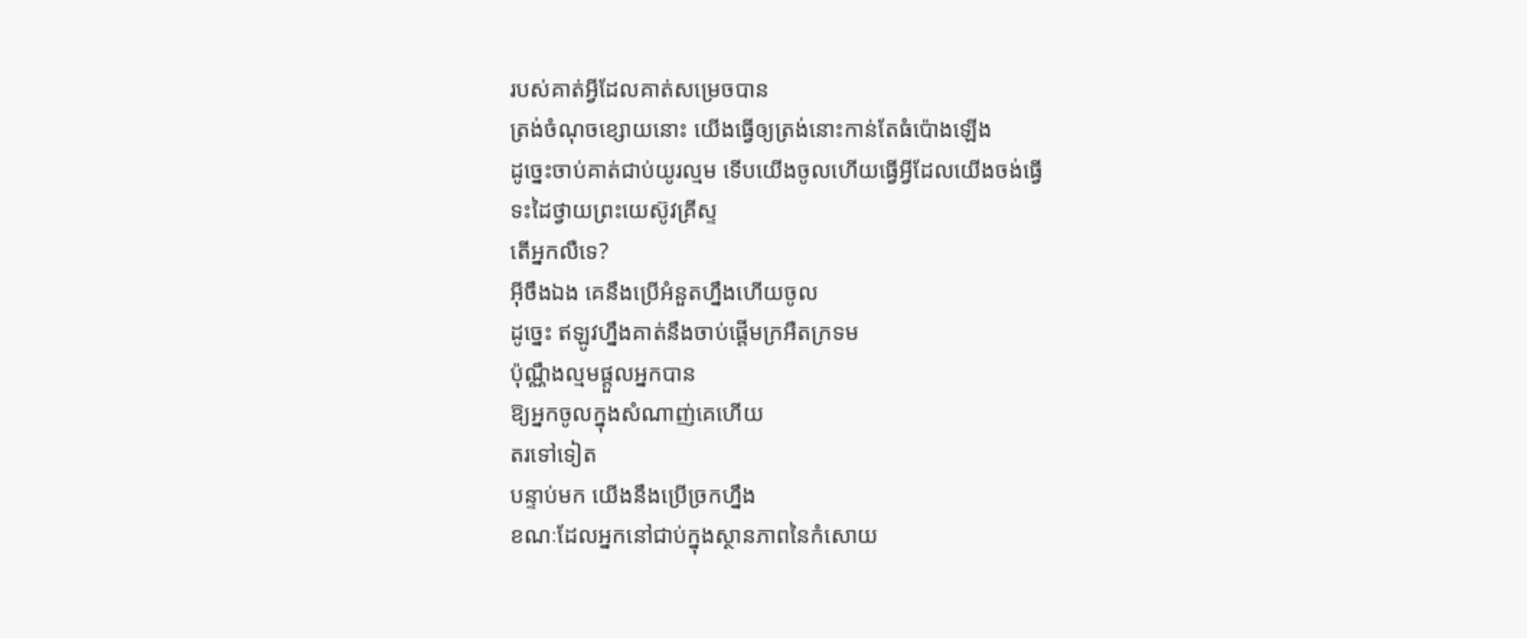របស់គាត់អ្វីដែលគាត់សម្រេចបាន
ត្រង់ចំណុចខ្សោយនោះ យើងធ្វើឲ្យត្រង់នោះកាន់តែធំប៉ោងឡើង
ដូច្នេះចាប់គាត់ជាប់យូរល្មម ទើបយើងចូលហើយធ្វើអ្វីដែលយើងចង់ធ្វើ
ទះដៃថ្វាយព្រះយេស៊ូវគ្រីស្ទ
តើអ្នកលឺទេ?
អ៊ីចឹងឯង គេនឹងប្រើអំនួតហ្នឹងហើយចូល
ដូច្នេះ ឥឡូវហ្នឹងគាត់នឹងចាប់ផ្ដើមក្រអឺតក្រទម
ប៉ុណ្ណឹងល្មមផ្តួលអ្នកបាន
ឱ្យអ្នកចូលក្នុងសំណាញ់គេហើយ
តរទៅទៀត
បន្ទាប់មក យើងនឹងប្រើច្រកហ្នឹង
ខណៈដែលអ្នកនៅជាប់ក្នុងស្ថានភាពនៃកំសោយ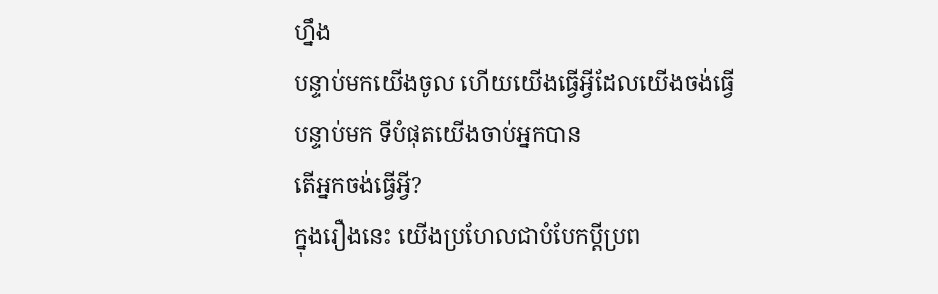ហ្នឹង
បន្ទាប់មកយើងចូល ហើយយើងធ្វើអ្វីដែលយើងចង់ធ្វើ
បន្ទាប់មក ទីបំផុតយើងចាប់អ្នកបាន
តើអ្នកចង់ធ្វើអ្វី?
ក្នុងរឿងនេះ យើងប្រហែលជាបំបែកប្តីប្រព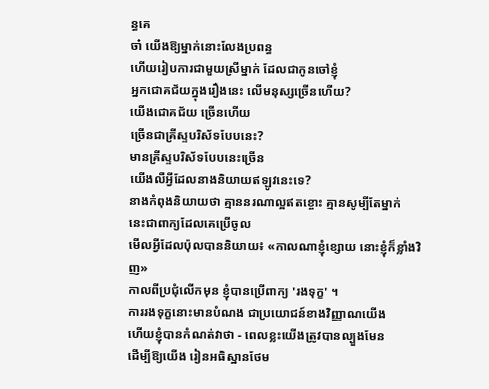ន្ធគេ
ចា៎ យើងឱ្យម្នាក់នោះលែងប្រពន្ធ
ហើយរៀបការជាមួយស្រីម្នាក់ ដែលជាកូនចៅខ្ញុំ
អ្នកជោគជ័យក្នុងរឿងនេះ លើមនុស្សច្រើនហើយ?
យើងជោគជ័យ ច្រើនហើយ
ច្រើនជាគ្រីស្ទបរិស័ទបែបនេះ?
មានគ្រីស្ទបរិស័ទបែបនេះច្រើន
យើងលឺអ្វីដែលនាងនិយាយឥឡូវនេះទេ?
នាងកំពុងនិយាយថា គ្មាននរណាល្អឥតខ្ចោះ គ្មានសូម្បីតែម្នាក់
នេះជាពាក្យដែលគេប្រើចូល
មើលអ្វីដែលប៉ុលបាននិយាយ៖ «កាលណាខ្ញុំខ្សោយ នោះខ្ញុំក៏ខ្លាំងវិញ»
កាលពីប្រជុំលើកមុន ខ្ញុំបានប្រើពាក្យ 'រងទុក្ខ' ។
ការរងទុក្ខនោះមានបំណង ជាប្រយោជន៍ខាងវិញ្ញាណយើង
ហើយខ្ញុំបានកំណត់វាថា - ពេលខ្លះយើងត្រូវបានល្បួងមែន
ដើម្បីឱ្យយើង រៀនអធិស្ឋានថែម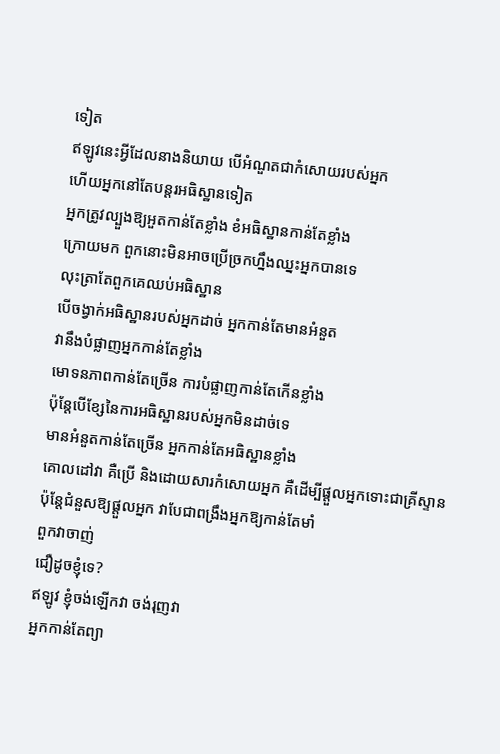ទៀត
ឥឡូវនេះអ្វីដែលនាងនិយាយ បើអំណួតជាកំសោយរបស់អ្នក
ហើយអ្នកនៅតែបន្តរអធិស្ឋានទៀត
អ្នកត្រូវល្បួងឱ្យអួតកាន់តែខ្លាំង ខំអធិស្ឋានកាន់តែខ្លាំង
ក្រោយមក ពួកនោះមិនអាចប្រើច្រកហ្នឹងឈ្នះអ្នកបានទេ
លុះត្រាតែពួកគេឈប់អធិស្ឋាន
បើចង្វាក់អធិស្ឋានរបស់អ្នកដាច់ អ្នកកាន់តែមានអំនួត
វានឹងបំផ្លាញអ្នកកាន់តែខ្លាំង
មោទនភាពកាន់តែច្រើន ការបំផ្លាញកាន់តែកើនខ្លាំង
ប៉ុន្តែបើខ្សែនៃការអធិស្ឋានរបស់អ្នកមិនដាច់ទេ
មានអំនួតកាន់តែច្រើន អ្នកកាន់តែអធិស្ឋានខ្លាំង
គោលដៅវា គឺប្រើ និងដោយសារកំសោយអ្នក គឺដើម្បីផ្តួលអ្នកទោះជាគ្រីស្ទាន
ប៉ុន្តែជំនួសឱ្យផ្តួលអ្នក វាបែជាពង្រឹងអ្នកឱ្យកាន់តែមាំ
ពួកវាចាញ់
ជឿដូចខ្ញុំទេ?
ឥឡូវ ខ្ញុំចង់ឡើកវា ចង់រុញវា
អ្នកកាន់តែព្យា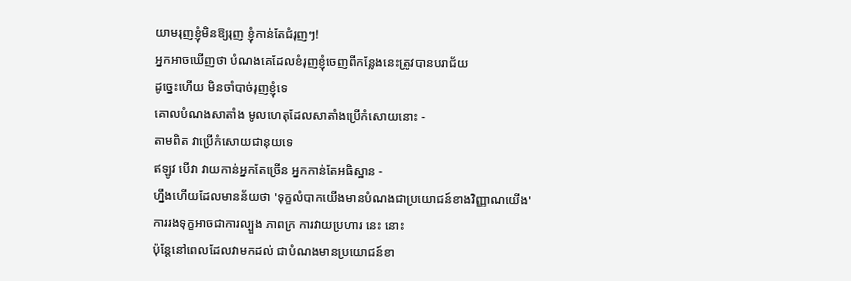យាមរុញខ្ញុំមិនឱ្យរុញ ខ្ញុំកាន់តែជំរុញៗ!
អ្នកអាចឃើញថា បំណងគេដែលខំរុញខ្ញុំចេញពីកន្លែងនេះត្រូវបានបរាជ័យ
ដូច្នេះហើយ មិនចាំបាច់រុញខ្ញុំទេ
គោលបំណងសាតាំង មូលហេតុដែលសាតាំងប្រើកំសោយនោះ -
តាមពិត វាប្រើកំសោយជានុយទេ
ឥឡូវ បើវា វាយកាន់អ្នកតែច្រើន អ្នកកាន់តែអធិស្ឋាន -
ហ្នឹងហើយដែលមានន័យថា 'ទុក្ខលំបាកយើងមានបំណងជាប្រយោជន៍ខាងវិញ្ញាណយើង'
ការរងទុក្ខអាចជាការល្បួង ភាពក្រ ការវាយប្រហារ នេះ នោះ
ប៉ុន្តែនៅពេលដែលវាមកដល់ ជាបំណងមានប្រយោជន៍ខា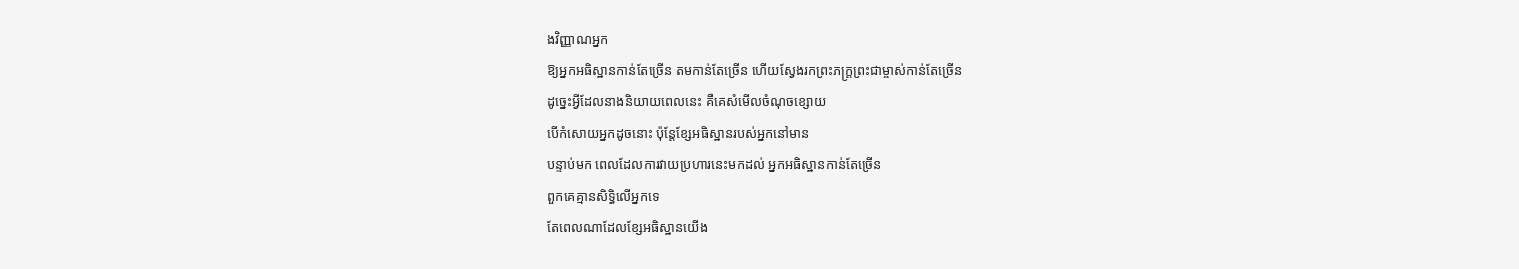ងវិញ្ញាណអ្នក
ឱ្យអ្នកអធិស្ឋានកាន់តែច្រើន តមកាន់តែច្រើន ហើយស្វែងរកព្រះភក្ត្រព្រះជាម្ចាស់កាន់តែច្រើន
ដូច្នេះអ្វីដែលនាងនិយាយពេលនេះ គឺគេសំមើលចំណុចខ្សោយ
បើកំសោយអ្នកដូចនោះ ប៉ុន្តែខ្សែអធិស្ឋានរបស់អ្នកនៅមាន
បន្ទាប់មក ពេលដែលការវាយប្រហារនេះមកដល់ អ្នកអធិស្ឋានកាន់តែច្រើន
ពួកគេគ្មានសិទ្ធិលើអ្នកទេ
តែពេលណាដែលខ្សែអធិស្ឋានយើង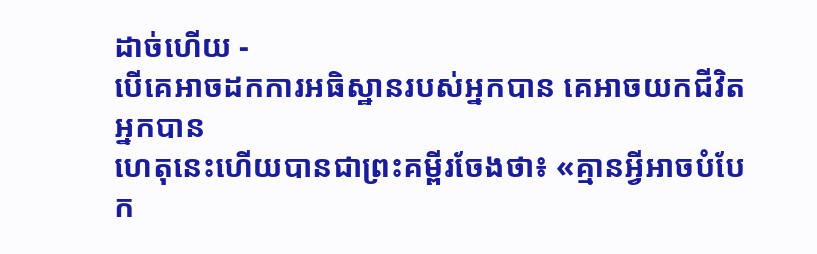ដាច់ហើយ -
បើគេអាចដកការអធិស្ឋានរបស់អ្នកបាន គេអាចយកជីវិតអ្នកបាន
ហេតុនេះហើយបានជាព្រះគម្ពីរចែងថា៖ «គ្មានអ្វីអាចបំបែក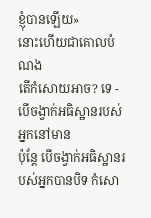ខ្ញុំបានឡើយ»
នោះហើយជាគោលបំណង
តើកំសោយអាច? ទេ - បើចង្វាក់អធិស្ឋានរបស់អ្នកនៅមាន
ប៉ុន្តែ បើចង្វាក់អធិស្ឋានរបស់អ្នកបានបិទ កំសោ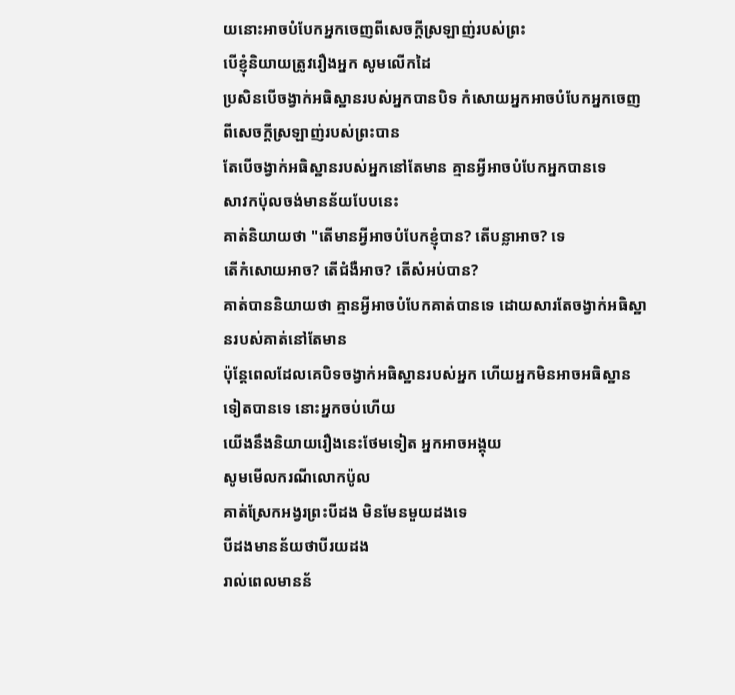យនោះអាចបំបែកអ្នកចេញពីសេចក្តីស្រឡាញ់របស់ព្រះ
បើខ្ញុំនិយាយត្រូវរឿងអ្នក សូមលើកដៃ
ប្រសិនបើចង្វាក់អធិស្ឋានរបស់អ្នកបានបិទ កំសោយអ្នកអាចបំបែកអ្នកចេញពីសេចក្តីស្រឡាញ់របស់ព្រះបាន
តែបើចង្វាក់អធិស្ឋានរបស់អ្នកនៅតែមាន គ្មានអ្វីអាចបំបែកអ្នកបានទេ
សាវកប៉ុលចង់មានន័យបែបនេះ
គាត់និយាយថា "តើមានអ្វីអាចបំបែកខ្ញុំបាន? តើបន្លាអាច? ទេ
តើកំសោយអាច? តើជំងឺអាច? តើសំអប់បាន?
គាត់បាននិយាយថា គ្មានអ្វីអាចបំបែកគាត់បានទេ ដោយសារតែចង្វាក់អធិស្ឋានរបស់គាត់នៅតែមាន
ប៉ុន្តែពេលដែលគេបិទចង្វាក់អធិស្ឋានរបស់អ្នក ហើយអ្នកមិនអាចអធិស្ឋានទៀតបានទេ នោះអ្នកចប់ហើយ
យើងនឹងនិយាយរឿងនេះថែមទៀត អ្នកអាចអង្គុយ
សូមមើលករណីលោកប៉ូល
គាត់ស្រែកអង្វរព្រះបីដង មិនមែនមួយដងទេ
បីដងមានន័យថាបីរយដង
រាល់ពេលមានន័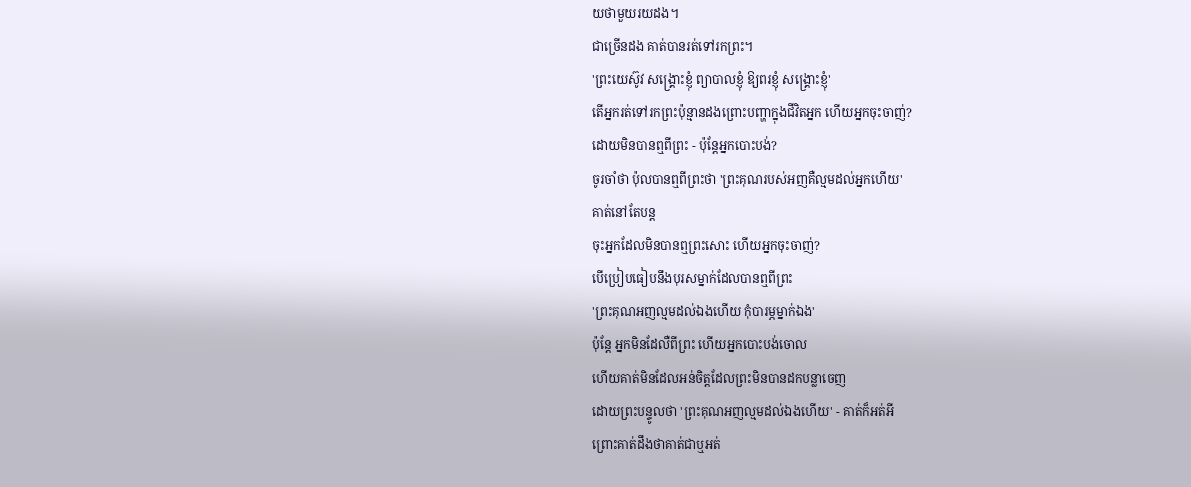យថាមួយរយដង។
ជាច្រើនដង គាត់បានរត់ទៅរកព្រះ។
'ព្រះយេស៊ូវ សង្គ្រោះខ្ញុំ ព្យាបាលខ្ញុំ ឱ្យពរខ្ញុំ សង្រ្គោះខ្ញុំ'
តើអ្នករត់ទៅរកព្រះប៉ុន្មានដងព្រោះបញ្ហាក្នុងជីវិតអ្នក ហើយអ្នកចុះចាញ់?
ដោយមិនបានឮពីព្រះ - ប៉ុន្តែអ្នកបោះបង់?
ចូរចាំថា ប៉ុលបានឮពីព្រះថា 'ព្រះគុណរបស់អញគឺល្មមដល់អ្នកហើយ'
គាត់នៅតែបន្ត
ចុះអ្នកដែលមិនបានឮព្រះសោះ ហើយអ្នកចុះចាញ់?
បើប្រៀបធៀបនឹងបុរសម្នាក់ដែលបានឮពីព្រះ
'ព្រះគុណអញល្មមដល់ឯងហើយ កុំបារម្ភម្នាក់ឯង'
ប៉ុន្តែ អ្នកមិនដែលឺពីព្រះ ហើយអ្នកបោះបង់ចោល
ហើយគាត់មិនដែលអន់ចិត្តដែលព្រះមិនបានដកបន្លាចេញ
ដោយព្រះបន្ទូលថា 'ព្រះគុណអញល្មមដល់ឯងហើយ' - គាត់ក៏អត់អី
ព្រោះគាត់ដឹងថាគាត់ជាឬអត់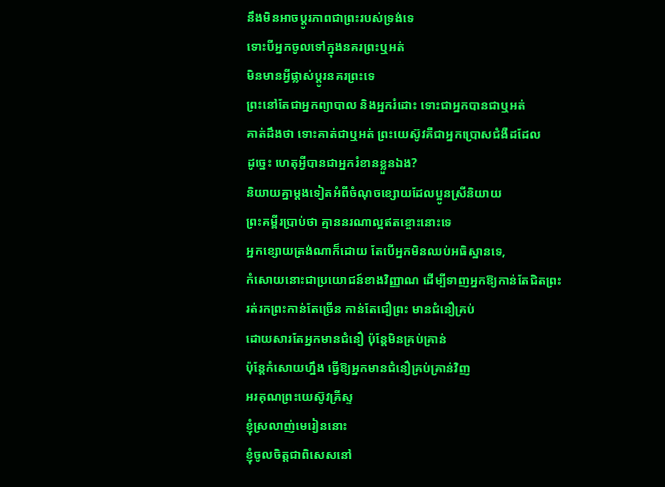នឹងមិនអាចប្តូរភាពជាព្រះរបស់ទ្រង់ទេ
ទោះបីអ្នកចូលទៅក្នុងនគរព្រះឬអត់
មិនមានអ្វីផ្លាស់ប្តូរនគរព្រះទេ
ព្រះនៅតែជាអ្នកព្យាបាល និងអ្នករំដោះ ទោះជាអ្នកបានជាឬអត់
គាត់ដឹងថា ទោះគាត់ជាឬអត់ ព្រះយេស៊ូវគឺជាអ្នកប្រោសជំងឺដដែល
ដូច្នេះ ហេតុអ្វីបានជាអ្នករំខានខ្លួនឯង?
និយាយគ្នាម្តងទៀតអំពីចំណុចខ្សោយដែលប្អូនស្រីនិយាយ
ព្រះគម្ពីរប្រាប់ថា គ្មាននរណាល្អឥតខ្ចោះនោះទេ
អ្នកខ្សោយត្រង់ណាក៏ដោយ តែបើអ្នកមិនឈប់អធិស្ឋានទេ,
កំសោយនោះជាប្រយោជន៍ខាងវិញ្ញាណ ដើម្បីទាញអ្នកឱ្យកាន់តែជិតព្រះ
រត់រកព្រះកាន់តែច្រើន កាន់តែជឿព្រះ មានជំនឿគ្រប់
ដោយសារតែអ្នកមានជំនឿ ប៉ុន្តែមិនគ្រប់គ្រាន់
ប៉ុន្តែកំសោយហ្នឹង ធ្វើឱ្យអ្នកមានជំនឿគ្រប់គ្រាន់វិញ
អរគុណព្រះយេស៊ូវគ្រីស្ទ
ខ្ញុំស្រលាញ់មេរៀននោះ
ខ្ញុំចូលចិត្តជាពិសេសនៅ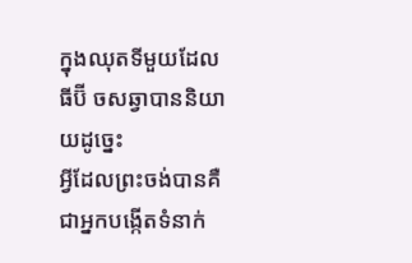ក្នុងឈុតទីមួយដែល ធីប៊ី ចសឆ្វាបាននិយាយដូច្នេះ
អ្វីដែលព្រះចង់បានគឺជាអ្នកបង្កើតទំនាក់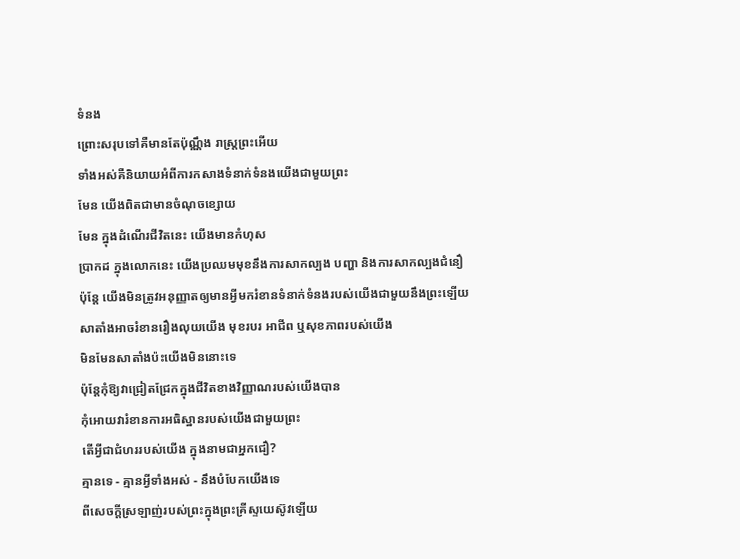ទំនង
ព្រោះសរុបទៅគឺមានតែប៉ុណ្ណឹង រាស្ត្រព្រះអើយ
ទាំងអស់គឺនិយាយអំពីការកសាងទំនាក់ទំនងយើងជាមួយព្រះ
មែន យើងពិតជាមានចំណុចខ្សោយ
មែន ក្នុងដំណើរជីវិតនេះ យើងមានកំហុស
ប្រាកដ ក្នុងលោកនេះ យើងប្រឈមមុខនឹងការសាកល្បង បញ្ហា និងការសាកល្បងជំនឿ
ប៉ុន្តែ យើងមិនត្រូវអនុញ្ញាតឲ្យមានអ្វីមករំខានទំនាក់ទំនងរបស់យើងជាមួយនឹងព្រះឡើយ
សាតាំងអាចរំខានរឿងលុយយើង មុខរបរ អាជីព ឬសុខភាពរបស់យើង
មិនមែនសាតាំងប៉ះយើងមិននោះទេ
ប៉ុន្តែកុំឱ្យវាជ្រៀតជ្រែកក្នុងជីវិតខាងវិញ្ញាណរបស់យើងបាន
កុំអោយវារំខានការអធិស្ឋានរបស់យើងជាមួយព្រះ
តើអ្វីជាជំហររបស់យើង ក្នុងនាមជាអ្នកជឿ?
គ្មានទេ - គ្មានអ្វីទាំងអស់ - នឹងបំបែកយើងទេ
ពីសេចក្តីស្រឡាញ់របស់ព្រះក្នុងព្រះគ្រីស្ទយេស៊ូវឡើយ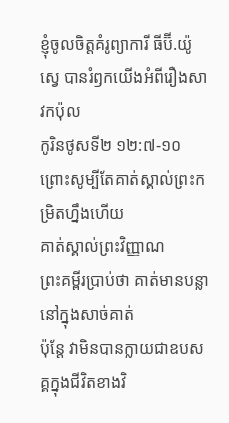ខ្ញុំចូលចិត្តគំរូព្យាការី ធីប៊ី.យ៉ូស្វេ បានរំឭកយើងអំពីរឿងសាវកប៉ុល
កូរិនថូសទី២ ១២:៧-១០
ព្រោះសូម្បីតែគាត់ស្គាល់ព្រះកម្រិតហ្នឹងហើយ
គាត់ស្គាល់ព្រះវិញ្ញាណ
ព្រះគម្ពីរប្រាប់ថា គាត់មានបន្លានៅក្នុងសាច់គាត់
ប៉ុន្តែ វាមិនបានក្លាយជាឧបសគ្គក្នុងជីវិតខាងវិ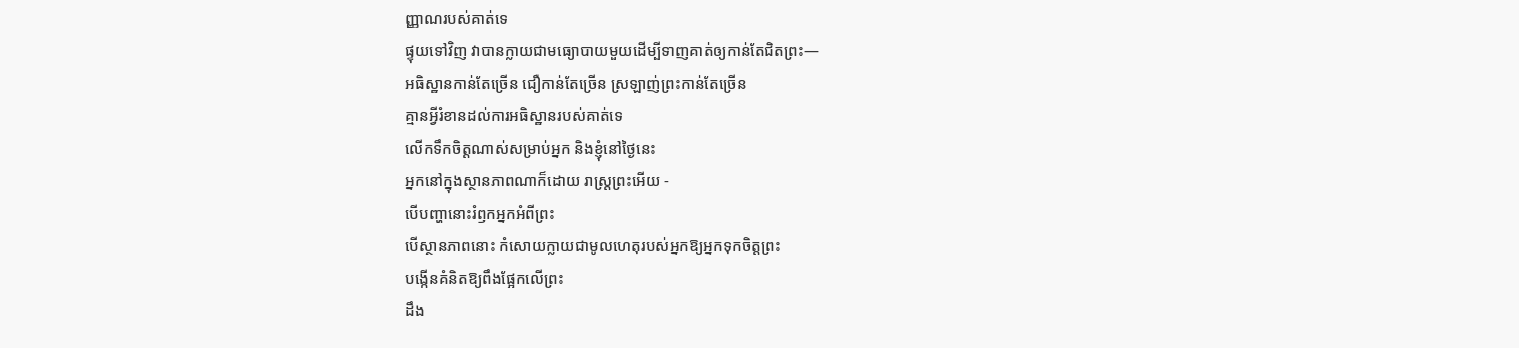ញ្ញាណរបស់គាត់ទេ
ផ្ទុយទៅវិញ វាបានក្លាយជាមធ្យោបាយមួយដើម្បីទាញគាត់ឲ្យកាន់តែជិតព្រះ—
អធិស្ឋានកាន់តែច្រើន ជឿកាន់តែច្រើន ស្រឡាញ់ព្រះកាន់តែច្រើន
គ្មានអ្វីរំខានដល់ការអធិស្ឋានរបស់គាត់ទេ
លើកទឹកចិត្តណាស់សម្រាប់អ្នក និងខ្ញុំនៅថ្ងៃនេះ
អ្នកនៅក្នុងស្ថានភាពណាក៏ដោយ រាស្ត្រព្រះអើយ -
បើបញ្ហានោះរំឭកអ្នកអំពីព្រះ
បើស្ថានភាពនោះ កំសោយក្លាយជាមូលហេតុរបស់អ្នកឱ្យអ្នកទុកចិត្តព្រះ
បង្កើនគំនិតឱ្យពឹងផ្អែកលើព្រះ
ដឹង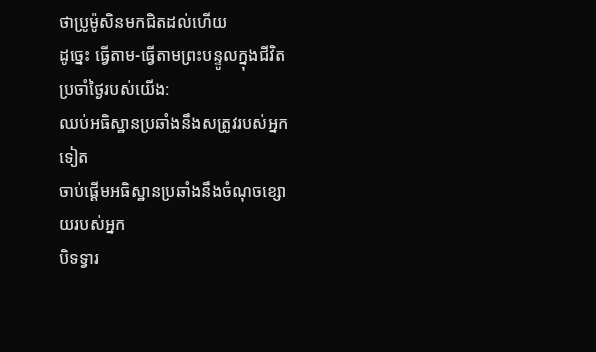ថាប្រូម៉ូសិនមកជិតដល់ហើយ
ដូច្នេះ ធ្វើតាម-ធ្វើតាមព្រះបន្ទូលក្នុងជីវិតប្រចាំថ្ងៃរបស់យើង:
ឈប់អធិស្ឋានប្រឆាំងនឹងសត្រូវរបស់អ្នកទៀត
ចាប់ផ្តើមអធិស្ឋានប្រឆាំងនឹងចំណុចខ្សោយរបស់អ្នក
បិទទ្វារ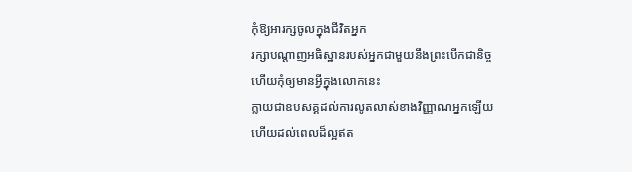កុំឱ្យអារក្សចូលក្នុងជីវិតអ្នក
រក្សាបណ្តាញអធិស្ឋានរបស់អ្នកជាមួយនឹងព្រះបើកជានិច្ច
ហើយកុំឲ្យមានអ្វីក្នុងលោកនេះ
ក្លាយជាឧបសគ្គដល់ការលូតលាស់ខាងវិញ្ញាណអ្នកឡើយ
ហើយដល់ពេលដ៏ល្អឥត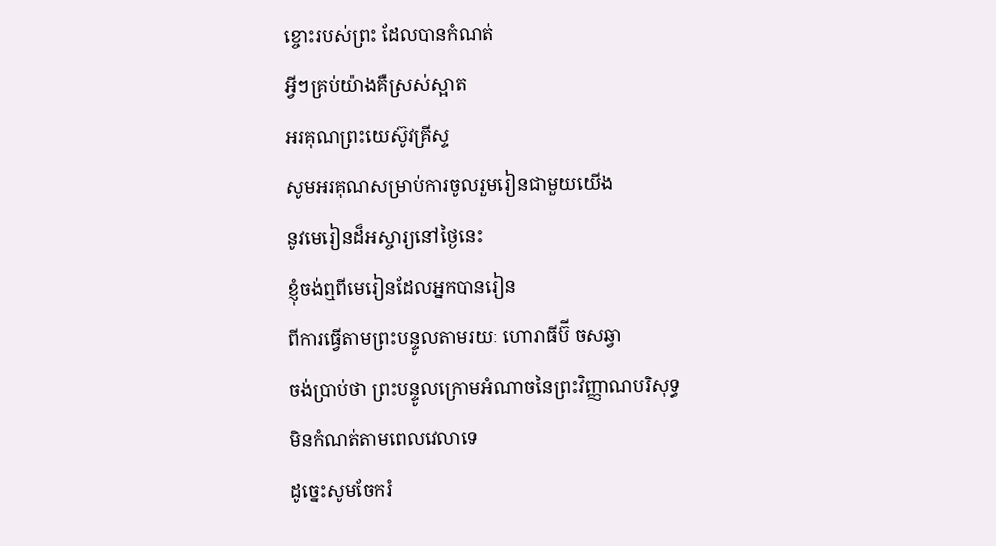ខ្ចោះរបស់ព្រះ ដែលបានកំណត់
អ្វីៗគ្រប់យ៉ាងគឺស្រស់ស្អាត
អរគុណព្រះយេស៊ូវគ្រីស្ទ
សូមអរគុណសម្រាប់ការចូលរួមរៀនជាមួយយើង
នូវមេរៀនដ៏អស្ចារ្យនៅថ្ងៃនេះ
ខ្ញុំចង់ឮពីមេរៀនដែលអ្នកបានរៀន
ពីការធ្វើតាមព្រះបន្ទូលតាមរយៈ ហោរាធីប៊ី ចសឆ្វា
ចង់ប្រាប់ថា ព្រះបន្ទូលក្រោមអំណាចនៃព្រះវិញ្ញាណបរិសុទ្ធ
មិនកំណត់តាមពេលវេលាទេ
ដូច្នេះសូមចែករំ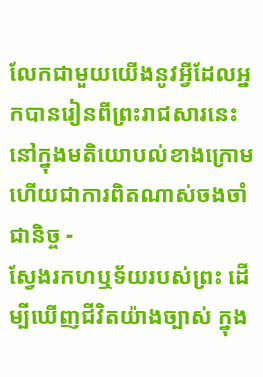លែកជាមួយយើងនូវអ្វីដែលអ្នកបានរៀនពីព្រះរាជសារនេះនៅក្នុងមតិយោបល់ខាងក្រោម
ហើយជាការពិតណាស់ចងចាំជានិច្ច -
ស្វែងរកហឬទ័យរបស់ព្រះ ដើម្បីឃើញជីវិតយ៉ាងច្បាស់ ក្នុង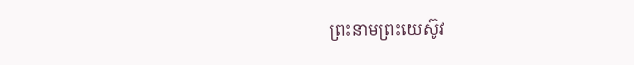ព្រះនាមព្រះយេស៊ូវ